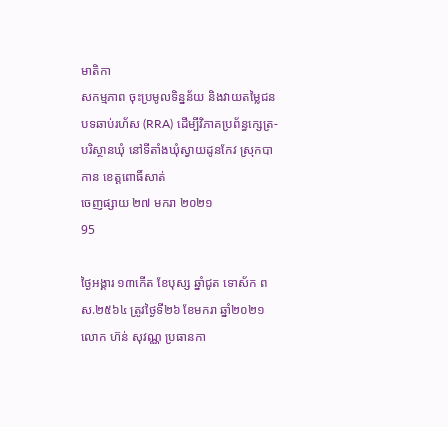មាតិកា
សកម្មភាព ចុះប្រមូលទិន្នន័យ និងវាយតម្លៃជនបទឆាប់រហ័ស (RRA) ដើម្បីវិភាគប្រព័ន្ធក្សេត្រ-បរិស្ថានឃុំ នៅទីតាំងឃុំស្វាយដូនកែវ ស្រុកបាកាន ខេត្តពោធិ៍សាត់
ចេញផ្សាយ ២៧ មករា ២០២១
95

ថ្ងៃអង្គារ ១៣កើត ខែបុស្ស ឆ្នាំជូត ទោស័ក ពស.២៥៦៤ ត្រូវថ្ងៃទី២៦ ខែមករា ឆ្នាំ២០២១ លោក ហ៊ន់ សុវណ្ណ ប្រធានកា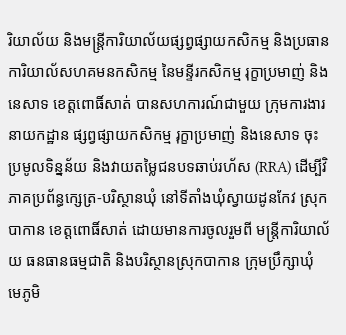រិយាល័យ និងមន្រ្តីការិយាល័យផ្សព្វផ្សាយកសិកម្ម និងប្រធានការិយាល័សហគមនកសិកម្ម នៃមន្ទីរកសិកម្ម រុក្ខាប្រមាញ់ និងនេសាទ ខេត្តពោធិ៍សាត់ បានសហការណ៍ជាមួយ ក្រុមការងារនាយកដ្ឋាន ផ្សព្វផ្សាយកសិកម្ម រុក្ខាប្រមាញ់ និងនេសាទ ចុះប្រមូលទិន្នន័យ និងវាយតម្លៃជនបទឆាប់រហ័ស (RRA) ដើម្បីវិភាគប្រព័ន្ធក្សេត្រ-បរិស្ថានឃុំ នៅទីតាំងឃុំស្វាយដូនកែវ ស្រុកបាកាន ខេត្តពោធិ៍សាត់ ដោយមានការចូលរួមពី មន្រ្តីការិយាល័យ ធនធានធម្មជាតិ និងបរិស្ថានស្រុកបាកាន ក្រុមប្រឹក្សាឃុំ មេភូមិ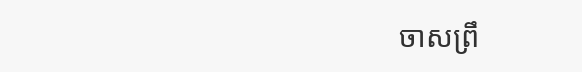ចាសព្រឹ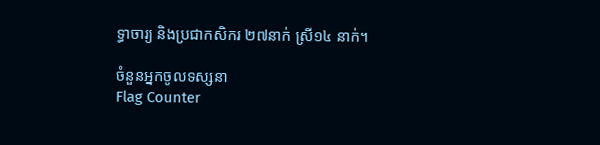ទ្ធាចារ្យ និងប្រជាកសិករ ២៧នាក់ ស្រី១៤ នាក់។

ចំនួនអ្នកចូលទស្សនា
Flag Counter